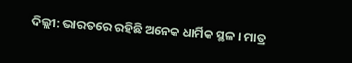ଦିଲ୍ଲୀ: ଭାରତରେ ରହିଛି ଅନେକ ଧାର୍ମିକ ସ୍ଥଳ । ମାତ୍ର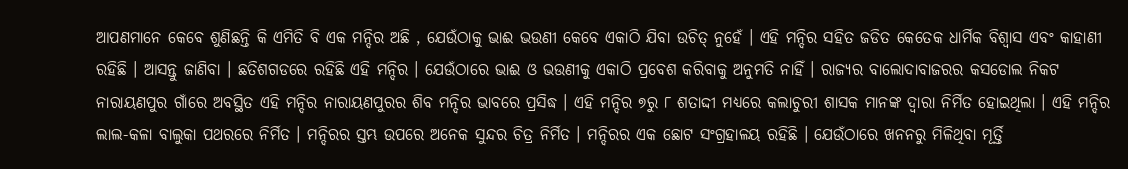ଆପଣମାନେ କେବେ ଶୁଣିଛନ୍ତି କି ଏମିତି ବି ଏକ ମନ୍ଦିର ଅଛି , ଯେଉଁଠାକୁ ଭାଈ ଭଉଣୀ କେବେ ଏକାଠି ଯିବା ଉଚିତ୍ ନୁହେଁ । ଏହି ମନ୍ଦିର ସହିତ ଜଡିତ କେତେକ ଧାର୍ମିକ ବିଶ୍ବାସ ଏବଂ କାହାଣୀ ରହିଛି । ଆସନ୍ତୁ ଜାଣିବା । ଛତିଶଗଡରେ ରହିଛି ଏହି ମନ୍ଦିର । ଯେଉଁଠାରେ ଭାଈ ଓ ଭଉଣୀକୁ ଏକାଠି ପ୍ରବେଶ କରିବାକୁ ଅନୁମତି ନାହିଁ । ରାଜ୍ୟର ବାଲୋଦାବାଜରର କସଡୋଲ ନିକଟ ନାରାୟଣପୁର ଗାଁରେ ଅବସ୍ଥିତ ଏହି ମନ୍ଦିର ନାରାୟଣପୁରର ଶିବ ମନ୍ଦିର ଭାବରେ ପ୍ରସିଦ୍ଧ । ଏହି ମନ୍ଦିର ୭ରୁ ୮ ଶତାଦ୍ଦୀ ମଧ୍ୟରେ କଲାଚୁରୀ ଶାସକ ମାନଙ୍କ ଦ୍ବାରା ନିର୍ମିତ ହୋଇଥିଲା । ଏହି ମନ୍ଦିର ଲାଲ-କଳା ବାଲୁକା ପଥରରେ ନିର୍ମିତ । ମନ୍ଦିରର ସ୍ତମ୍ଭ ଉପରେ ଅନେକ ସୁନ୍ଦର ଚିତ୍ର ନିର୍ମିତ । ମନ୍ଦିରର ଏକ ଛୋଟ ସଂଗ୍ରହାଳୟ ରହିଛି । ଯେଉଁଠାରେ ଖନନରୁ ମିଳିଥିବା ମୂର୍ତ୍ତି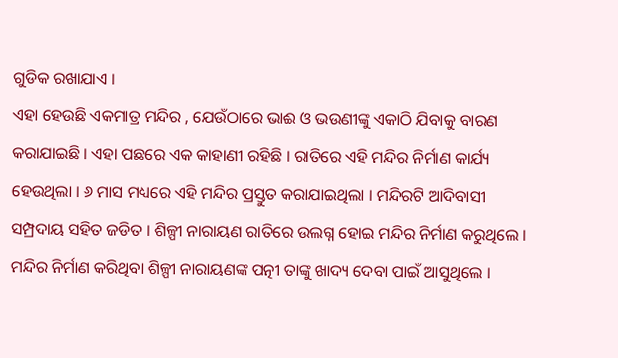ଗୁଡିକ ରଖାଯାଏ ।
ଏହା ହେଉଛି ଏକମାତ୍ର ମନ୍ଦିର , ଯେଉଁଠାରେ ଭାଈ ଓ ଭଉଣୀଙ୍କୁ ଏକାଠି ଯିବାକୁ ବାରଣ କରାଯାଇଛି । ଏହା ପଛରେ ଏକ କାହାଣୀ ରହିଛି । ରାତିରେ ଏହି ମନ୍ଦିର ନିର୍ମାଣ କାର୍ଯ୍ୟ ହେଉଥିଲା । ୬ ମାସ ମଧ୍ୟରେ ଏହି ମନ୍ଦିର ପ୍ରସ୍ତୁତ କରାଯାଇଥିଲା । ମନ୍ଦିରଟି ଆଦିବାସୀ ସମ୍ପ୍ରଦାୟ ସହିତ ଜଡିତ । ଶିଳ୍ପୀ ନାରାୟଣ ରାତିରେ ଉଲଗ୍ନ ହୋଇ ମନ୍ଦିର ନିର୍ମାଣ କରୁଥିଲେ । ମନ୍ଦିର ନିର୍ମାଣ କରିଥିବା ଶିଳ୍ପୀ ନାରାୟଣଙ୍କ ପତ୍ନୀ ତାଙ୍କୁ ଖାଦ୍ୟ ଦେବା ପାଇଁ ଆସୁଥିଲେ ।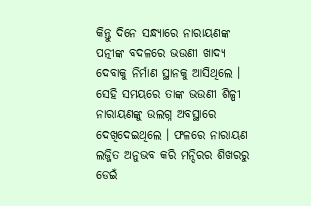କିନ୍ତୁ ଦିନେ ସନ୍ଧ୍ୟାରେ ନାରାୟଣଙ୍କ ପତ୍ନୀଙ୍କ ବଦଳରେ ଭଉଣୀ ଖାଦ୍ୟ ଦେବାକୁ ନିର୍ମାଣ ସ୍ଥାନକୁ ଆସିଥିଲେ । ସେହି ସମୟରେ ତାଙ୍କ ଭଉଣୀ ଶିଳ୍ପୀ ନାରାୟଣଙ୍କୁ ଉଲଗ୍ନ ଅବସ୍ଥାରେ ଦେଖିଦେଇଥିଲେ । ଫଳରେ ନାରାୟଣ ଲଜ୍ଜିତ ଅନୁଭବ କରି ମନ୍ଦିରର ଶିଖରରୁ ଡେଇଁ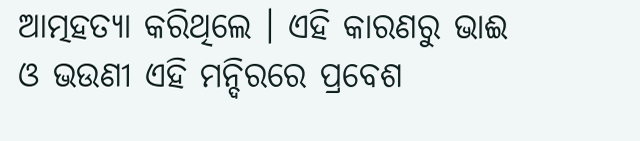ଆତ୍ମହତ୍ୟା କରିଥିଲେ । ଏହି କାରଣରୁ ଭାଈ ଓ ଭଉଣୀ ଏହି ମନ୍ଦିରରେ ପ୍ରବେଶ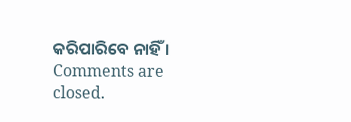କରିପାରିବେ ନାହିଁ ।
Comments are closed.